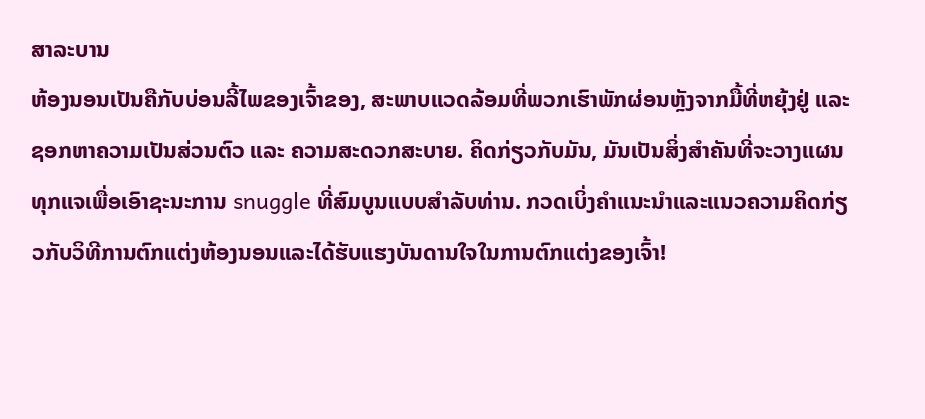ສາລະບານ
ຫ້ອງນອນເປັນຄືກັບບ່ອນລີ້ໄພຂອງເຈົ້າຂອງ, ສະພາບແວດລ້ອມທີ່ພວກເຮົາພັກຜ່ອນຫຼັງຈາກມື້ທີ່ຫຍຸ້ງຢູ່ ແລະຊອກຫາຄວາມເປັນສ່ວນຕົວ ແລະ ຄວາມສະດວກສະບາຍ. ຄິດກ່ຽວກັບມັນ, ມັນເປັນສິ່ງສໍາຄັນທີ່ຈະວາງແຜນທຸກແຈເພື່ອເອົາຊະນະການ snuggle ທີ່ສົມບູນແບບສໍາລັບທ່ານ. ກວດເບິ່ງຄໍາແນະນໍາແລະແນວຄວາມຄິດກ່ຽວກັບວິທີການຕົກແຕ່ງຫ້ອງນອນແລະໄດ້ຮັບແຮງບັນດານໃຈໃນການຕົກແຕ່ງຂອງເຈົ້າ!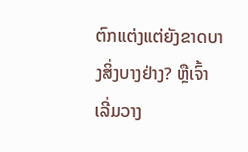ຕົກແຕ່ງແຕ່ຍັງຂາດບາງສິ່ງບາງຢ່າງ? ຫຼືເຈົ້າເລີ່ມວາງ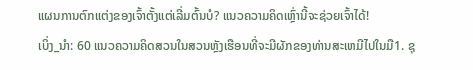ແຜນການຕົກແຕ່ງຂອງເຈົ້າຕັ້ງແຕ່ເລີ່ມຕົ້ນບໍ? ແນວຄວາມຄິດເຫຼົ່ານີ້ຈະຊ່ວຍເຈົ້າໄດ້!
ເບິ່ງ_ນຳ: 60 ແນວຄວາມຄິດສວນໃນສວນຫຼັງເຮືອນທີ່ຈະມີຜັກຂອງທ່ານສະເຫມີໄປໃນມື1. ຊຸ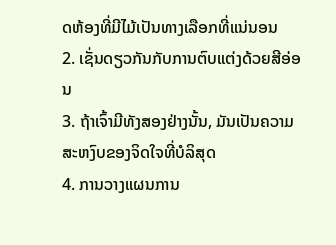ດຫ້ອງທີ່ມີໄມ້ເປັນທາງເລືອກທີ່ແນ່ນອນ
2. ເຊັ່ນດຽວກັນກັບການຕົບແຕ່ງດ້ວຍສີອ່ອນ
3. ຖ້າເຈົ້າມີທັງສອງຢ່າງນັ້ນ, ມັນເປັນຄວາມສະຫງົບຂອງຈິດໃຈທີ່ບໍລິສຸດ
4. ການວາງແຜນການ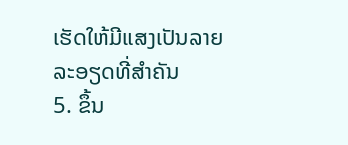ເຮັດໃຫ້ມີແສງເປັນລາຍລະອຽດທີ່ສໍາຄັນ
5. ຂຶ້ນ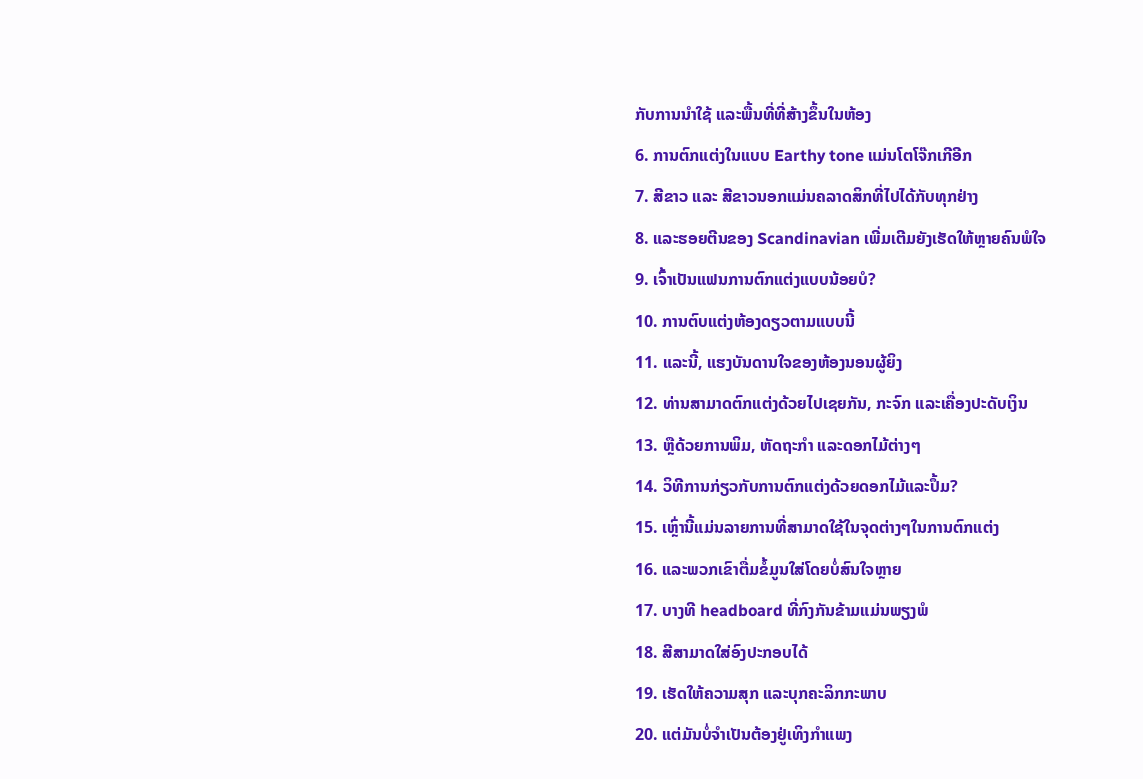ກັບການນຳໃຊ້ ແລະພື້ນທີ່ທີ່ສ້າງຂຶ້ນໃນຫ້ອງ
6. ການຕົກແຕ່ງໃນແບບ Earthy tone ແມ່ນໂຕໂຈ໊ກເກີອີກ
7. ສີຂາວ ແລະ ສີຂາວນອກແມ່ນຄລາດສິກທີ່ໄປໄດ້ກັບທຸກຢ່າງ
8. ແລະຮອຍຕີນຂອງ Scandinavian ເພີ່ມເຕີມຍັງເຮັດໃຫ້ຫຼາຍຄົນພໍໃຈ
9. ເຈົ້າເປັນແຟນການຕົກແຕ່ງແບບນ້ອຍບໍ?
10. ການຕົບແຕ່ງຫ້ອງດຽວຕາມແບບນີ້
11. ແລະນີ້, ແຮງບັນດານໃຈຂອງຫ້ອງນອນຜູ້ຍິງ
12. ທ່ານສາມາດຕົກແຕ່ງດ້ວຍໄປເຊຍກັນ, ກະຈົກ ແລະເຄື່ອງປະດັບເງິນ
13. ຫຼືດ້ວຍການພິມ, ຫັດຖະກໍາ ແລະດອກໄມ້ຕ່າງໆ
14. ວິທີການກ່ຽວກັບການຕົກແຕ່ງດ້ວຍດອກໄມ້ແລະປຶ້ມ?
15. ເຫຼົ່ານີ້ແມ່ນລາຍການທີ່ສາມາດໃຊ້ໃນຈຸດຕ່າງໆໃນການຕົກແຕ່ງ
16. ແລະພວກເຂົາຕື່ມຂໍ້ມູນໃສ່ໂດຍບໍ່ສົນໃຈຫຼາຍ
17. ບາງທີ headboard ທີ່ກົງກັນຂ້າມແມ່ນພຽງພໍ
18. ສີສາມາດໃສ່ອົງປະກອບໄດ້
19. ເຮັດໃຫ້ຄວາມສຸກ ແລະບຸກຄະລິກກະພາບ
20. ແຕ່ມັນບໍ່ຈຳເປັນຕ້ອງຢູ່ເທິງກຳແພງ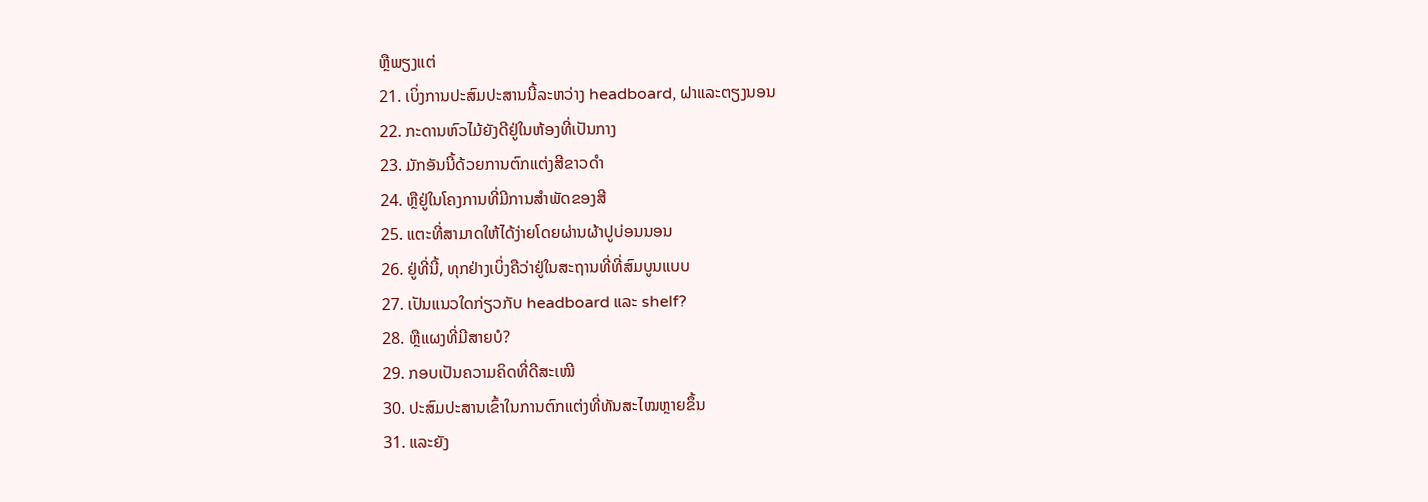ຫຼືພຽງແຕ່
21. ເບິ່ງການປະສົມປະສານນີ້ລະຫວ່າງ headboard, ຝາແລະຕຽງນອນ
22. ກະດານຫົວໄມ້ຍັງດີຢູ່ໃນຫ້ອງທີ່ເປັນກາງ
23. ມັກອັນນີ້ດ້ວຍການຕົກແຕ່ງສີຂາວດຳ
24. ຫຼືຢູ່ໃນໂຄງການທີ່ມີການສໍາພັດຂອງສີ
25. ແຕະທີ່ສາມາດໃຫ້ໄດ້ງ່າຍໂດຍຜ່ານຜ້າປູບ່ອນນອນ
26. ຢູ່ທີ່ນີ້, ທຸກຢ່າງເບິ່ງຄືວ່າຢູ່ໃນສະຖານທີ່ທີ່ສົມບູນແບບ
27. ເປັນແນວໃດກ່ຽວກັບ headboard ແລະ shelf?
28. ຫຼືແຜງທີ່ມີສາຍບໍ?
29. ກອບເປັນຄວາມຄິດທີ່ດີສະເໝີ
30. ປະສົມປະສານເຂົ້າໃນການຕົກແຕ່ງທີ່ທັນສະໄໝຫຼາຍຂຶ້ນ
31. ແລະຍັງ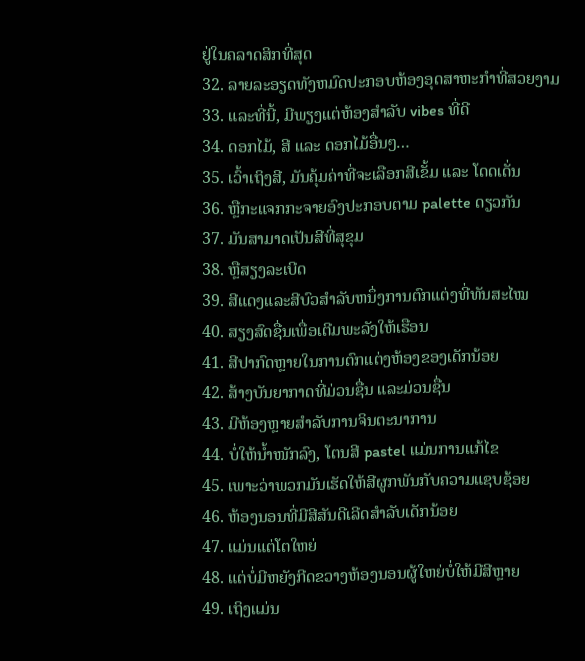ຢູ່ໃນຄລາດສິກທີ່ສຸດ
32. ລາຍລະອຽດທັງຫມົດປະກອບຫ້ອງອຸດສາຫະກໍາທີ່ສວຍງາມ
33. ແລະທີ່ນີ້, ມີພຽງແຕ່ຫ້ອງສໍາລັບ vibes ທີ່ດີ
34. ດອກໄມ້, ສີ ແລະ ດອກໄມ້ອື່ນໆ…
35. ເວົ້າເຖິງສີ, ມັນຄຸ້ມຄ່າທີ່ຈະເລືອກສີເຂັ້ມ ແລະ ໂດດເດັ່ນ
36. ຫຼືກະແຈກກະຈາຍອົງປະກອບຕາມ palette ດຽວກັນ
37. ມັນສາມາດເປັນສີທີ່ສຸຂຸມ
38. ຫຼືສຽງລະເບີດ
39. ສີແດງແລະສີບົວສໍາລັບຫນຶ່ງການຕົກແຕ່ງທີ່ທັນສະໄໝ
40. ສຽງສົດຊື່ນເພື່ອເຕີມພະລັງໃຫ້ເຮືອນ
41. ສີປາກົດຫຼາຍໃນການຕົກແຕ່ງຫ້ອງຂອງເດັກນ້ອຍ
42. ສ້າງບັນຍາກາດທີ່ມ່ວນຊື່ນ ແລະມ່ວນຊື່ນ
43. ມີຫ້ອງຫຼາຍສໍາລັບການຈິນຕະນາການ
44. ບໍ່ໃຫ້ນໍ້າໜັກລົງ, ໂຕນສີ pastel ແມ່ນການແກ້ໄຂ
45. ເພາະວ່າພວກມັນເຮັດໃຫ້ສີຜູກພັນກັບຄວາມແຊບຊ້ອຍ
46. ຫ້ອງນອນທີ່ມີສີສັນດີເລີດສຳລັບເດັກນ້ອຍ
47. ແມ່ນແຕ່ໂຕໃຫຍ່
48. ແຕ່ບໍ່ມີຫຍັງກີດຂວາງຫ້ອງນອນຜູ້ໃຫຍ່ບໍ່ໃຫ້ມີສີຫຼາຍ
49. ເຖິງແມ່ນ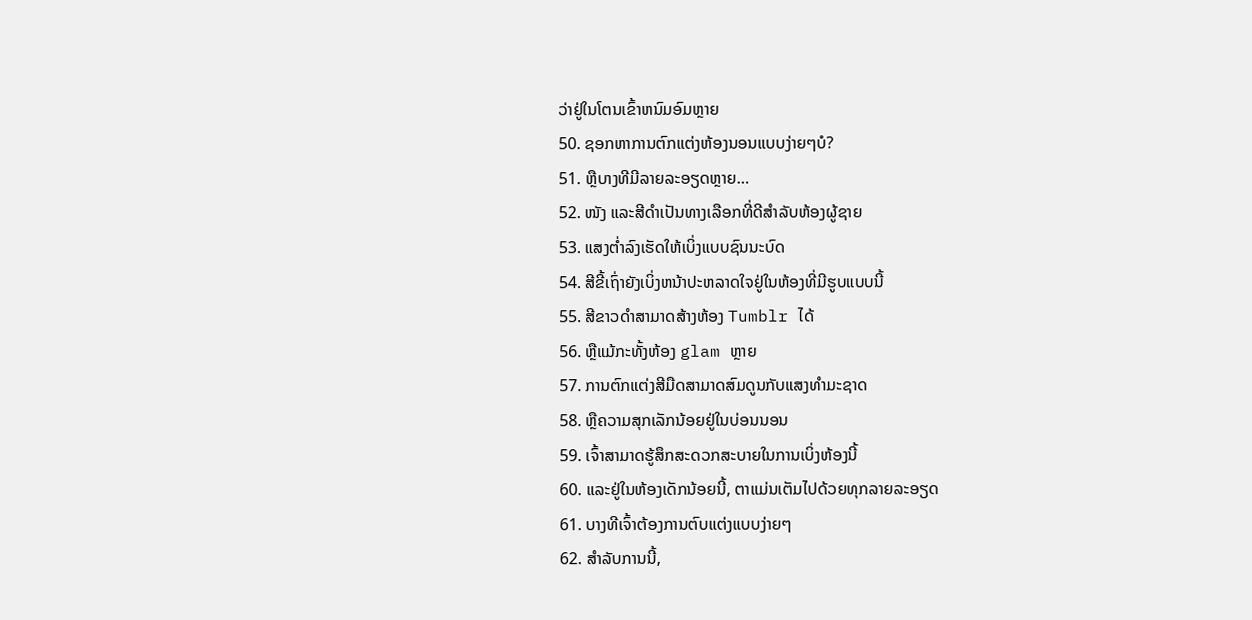ວ່າຢູ່ໃນໂຕນເຂົ້າຫນົມອົມຫຼາຍ
50. ຊອກຫາການຕົກແຕ່ງຫ້ອງນອນແບບງ່າຍໆບໍ?
51. ຫຼືບາງທີມີລາຍລະອຽດຫຼາຍ…
52. ໜັງ ແລະສີດຳເປັນທາງເລືອກທີ່ດີສຳລັບຫ້ອງຜູ້ຊາຍ
53. ແສງຕ່ຳລົງເຮັດໃຫ້ເບິ່ງແບບຊົນນະບົດ
54. ສີຂີ້ເຖົ່າຍັງເບິ່ງຫນ້າປະຫລາດໃຈຢູ່ໃນຫ້ອງທີ່ມີຮູບແບບນີ້
55. ສີຂາວດຳສາມາດສ້າງຫ້ອງ Tumblr ໄດ້
56. ຫຼືແມ້ກະທັ້ງຫ້ອງ glam ຫຼາຍ
57. ການຕົກແຕ່ງສີມືດສາມາດສົມດູນກັບແສງທໍາມະຊາດ
58. ຫຼືຄວາມສຸກເລັກນ້ອຍຢູ່ໃນບ່ອນນອນ
59. ເຈົ້າສາມາດຮູ້ສຶກສະດວກສະບາຍໃນການເບິ່ງຫ້ອງນີ້
60. ແລະຢູ່ໃນຫ້ອງເດັກນ້ອຍນີ້, ຕາແມ່ນເຕັມໄປດ້ວຍທຸກລາຍລະອຽດ
61. ບາງທີເຈົ້າຕ້ອງການຕົບແຕ່ງແບບງ່າຍໆ
62. ສໍາລັບການນີ້,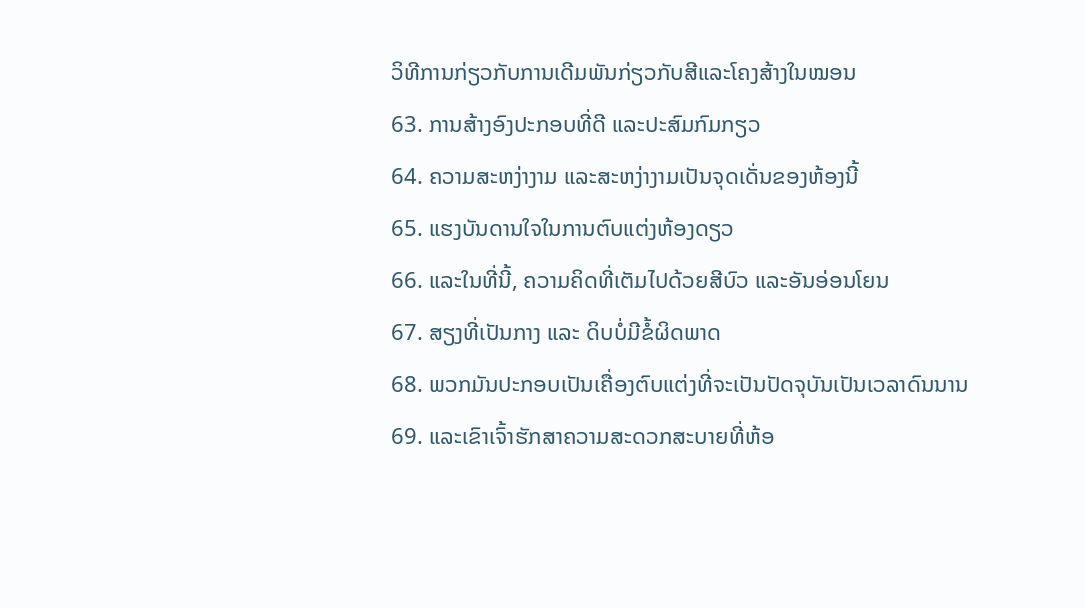ວິທີການກ່ຽວກັບການເດີມພັນກ່ຽວກັບສີແລະໂຄງສ້າງໃນໝອນ
63. ການສ້າງອົງປະກອບທີ່ດີ ແລະປະສົມກົມກຽວ
64. ຄວາມສະຫງ່າງາມ ແລະສະຫງ່າງາມເປັນຈຸດເດັ່ນຂອງຫ້ອງນີ້
65. ແຮງບັນດານໃຈໃນການຕົບແຕ່ງຫ້ອງດຽວ
66. ແລະໃນທີ່ນີ້, ຄວາມຄິດທີ່ເຕັມໄປດ້ວຍສີບົວ ແລະອັນອ່ອນໂຍນ
67. ສຽງທີ່ເປັນກາງ ແລະ ດິບບໍ່ມີຂໍ້ຜິດພາດ
68. ພວກມັນປະກອບເປັນເຄື່ອງຕົບແຕ່ງທີ່ຈະເປັນປັດຈຸບັນເປັນເວລາດົນນານ
69. ແລະເຂົາເຈົ້າຮັກສາຄວາມສະດວກສະບາຍທີ່ຫ້ອ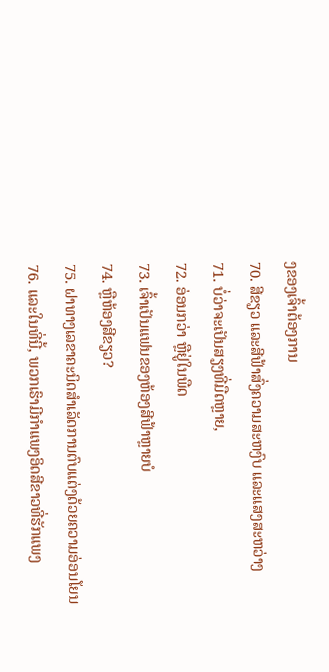ງຂອງເຈົ້າຕ້ອງການ
70. ສີຂຽວ ແລະສີຟ້າສົ່ງຄວາມສະຫງົບ ແລະແສງສະຫວ່າງ
71. ບໍ່ວ່າຈະເປັນສຽງທີ່ມືດຫຼາຍ,
72. ອ່ອນກວ່າ ຫຼືຢູ່ໃນພືດ
73. ເຈົ້າເປັນແຟນຂອງຫ້ອງສີຟ້າຫຼາຍບໍ
74. ຫຼືຫ້ອງສີຂຽວ?
75. ຝາທາງເລຂາຄະນິດສຳເລັດການຕົບແຕ່ງດ້ວຍຄວາມອ່ອນໂຍນ
76. ແລະໃນທີ່ນີ້, ພວກເຮົາມີກໍາແພງອິດສີຂາວທີ່ຮັກແພງ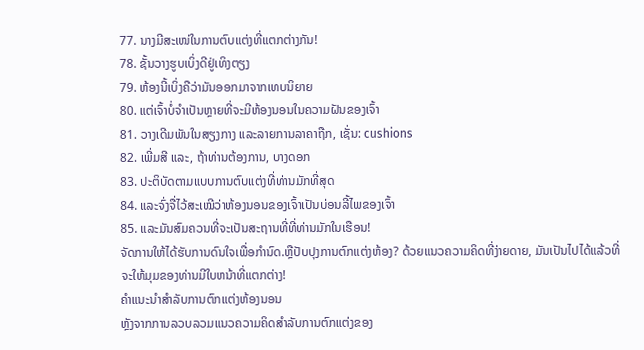77. ນາງມີສະເໜ່ໃນການຕົບແຕ່ງທີ່ແຕກຕ່າງກັນ!
78. ຊັ້ນວາງຮູບເບິ່ງດີຢູ່ເທິງຕຽງ
79. ຫ້ອງນີ້ເບິ່ງຄືວ່າມັນອອກມາຈາກເທບນິຍາຍ
80. ແຕ່ເຈົ້າບໍ່ຈຳເປັນຫຼາຍທີ່ຈະມີຫ້ອງນອນໃນຄວາມຝັນຂອງເຈົ້າ
81. ວາງເດີມພັນໃນສຽງກາງ ແລະລາຍການລາຄາຖືກ, ເຊັ່ນ: cushions
82. ເພີ່ມສີ ແລະ, ຖ້າທ່ານຕ້ອງການ, ບາງດອກ
83. ປະຕິບັດຕາມແບບການຕົບແຕ່ງທີ່ທ່ານມັກທີ່ສຸດ
84. ແລະຈົ່ງຈື່ໄວ້ສະເໝີວ່າຫ້ອງນອນຂອງເຈົ້າເປັນບ່ອນລີ້ໄພຂອງເຈົ້າ
85. ແລະມັນສົມຄວນທີ່ຈະເປັນສະຖານທີ່ທີ່ທ່ານມັກໃນເຮືອນ!
ຈັດການໃຫ້ໄດ້ຮັບການດົນໃຈເພື່ອກໍານົດ.ຫຼືປັບປຸງການຕົກແຕ່ງຫ້ອງ? ດ້ວຍແນວຄວາມຄິດທີ່ງ່າຍດາຍ, ມັນເປັນໄປໄດ້ແລ້ວທີ່ຈະໃຫ້ມຸມຂອງທ່ານມີໃບຫນ້າທີ່ແຕກຕ່າງ!
ຄໍາແນະນໍາສໍາລັບການຕົກແຕ່ງຫ້ອງນອນ
ຫຼັງຈາກການລວບລວມແນວຄວາມຄິດສໍາລັບການຕົກແຕ່ງຂອງ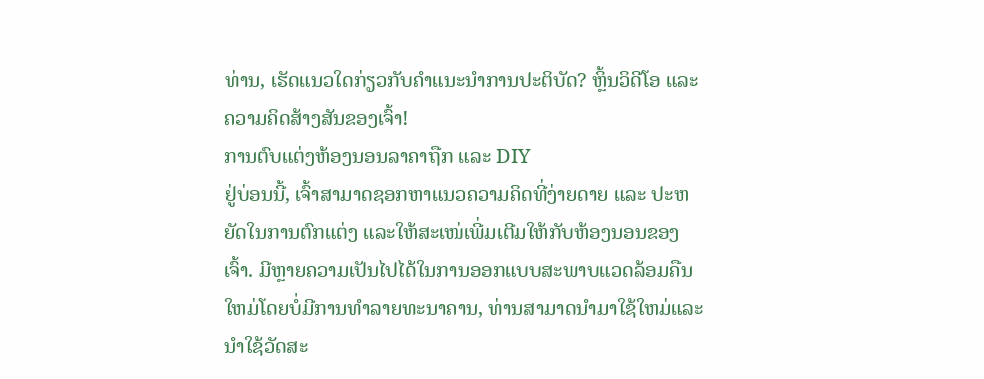ທ່ານ, ເຮັດແນວໃດກ່ຽວກັບຄໍາແນະນໍາການປະຕິບັດ? ຫຼິ້ນວິດີໂອ ແລະຄວາມຄິດສ້າງສັນຂອງເຈົ້າ!
ການຕົບແຕ່ງຫ້ອງນອນລາຄາຖືກ ແລະ DIY
ຢູ່ບ່ອນນີ້, ເຈົ້າສາມາດຊອກຫາແນວຄວາມຄິດທີ່ງ່າຍດາຍ ແລະ ປະຫຍັດໃນການຕົກແຕ່ງ ແລະໃຫ້ສະເໜ່ເພີ່ມເຕີມໃຫ້ກັບຫ້ອງນອນຂອງເຈົ້າ. ມີຫຼາຍຄວາມເປັນໄປໄດ້ໃນການອອກແບບສະພາບແວດລ້ອມຄືນໃຫມ່ໂດຍບໍ່ມີການທໍາລາຍທະນາຄານ, ທ່ານສາມາດນໍາມາໃຊ້ໃຫມ່ແລະນໍາໃຊ້ວັດສະ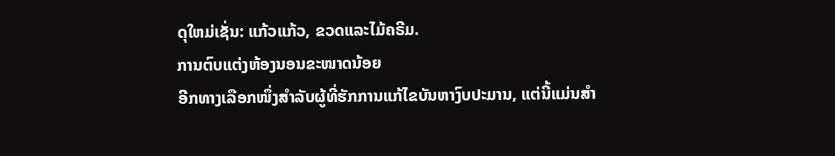ດຸໃຫມ່ເຊັ່ນ: ແກ້ວແກ້ວ, ຂວດແລະໄມ້ຄຣີມ.
ການຕົບແຕ່ງຫ້ອງນອນຂະໜາດນ້ອຍ
ອີກທາງເລືອກໜຶ່ງສໍາລັບຜູ້ທີ່ຮັກການແກ້ໄຂບັນຫາງົບປະມານ, ແຕ່ນີ້ແມ່ນສຳ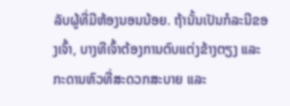ລັບຜູ້ທີ່ມີຫ້ອງນອນນ້ອຍ. ຖ້ານັ້ນເປັນກໍລະນີຂອງເຈົ້າ, ບາງທີເຈົ້າຕ້ອງການຕົບແຕ່ງຂ້າງຕຽງ ແລະ ກະດານຫົວທີ່ສະດວກສະບາຍ ແລະ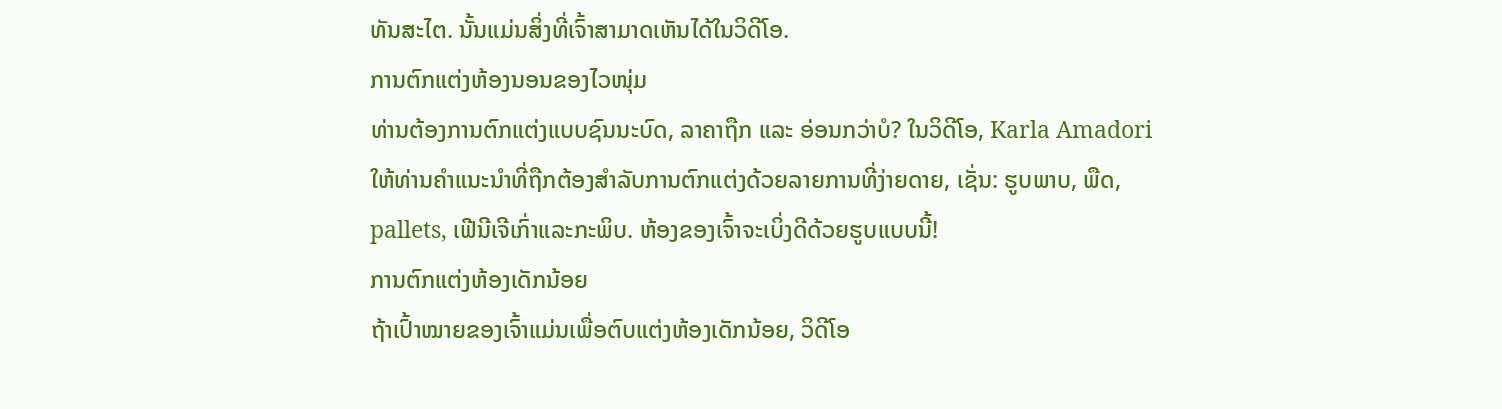ທັນສະໄຕ. ນັ້ນແມ່ນສິ່ງທີ່ເຈົ້າສາມາດເຫັນໄດ້ໃນວິດີໂອ.
ການຕົກແຕ່ງຫ້ອງນອນຂອງໄວໜຸ່ມ
ທ່ານຕ້ອງການຕົກແຕ່ງແບບຊົນນະບົດ, ລາຄາຖືກ ແລະ ອ່ອນກວ່າບໍ? ໃນວິດີໂອ, Karla Amadori ໃຫ້ທ່ານຄໍາແນະນໍາທີ່ຖືກຕ້ອງສໍາລັບການຕົກແຕ່ງດ້ວຍລາຍການທີ່ງ່າຍດາຍ, ເຊັ່ນ: ຮູບພາບ, ພືດ, pallets, ເຟີນີເຈີເກົ່າແລະກະພິບ. ຫ້ອງຂອງເຈົ້າຈະເບິ່ງດີດ້ວຍຮູບແບບນີ້!
ການຕົກແຕ່ງຫ້ອງເດັກນ້ອຍ
ຖ້າເປົ້າໝາຍຂອງເຈົ້າແມ່ນເພື່ອຕົບແຕ່ງຫ້ອງເດັກນ້ອຍ, ວິດີໂອ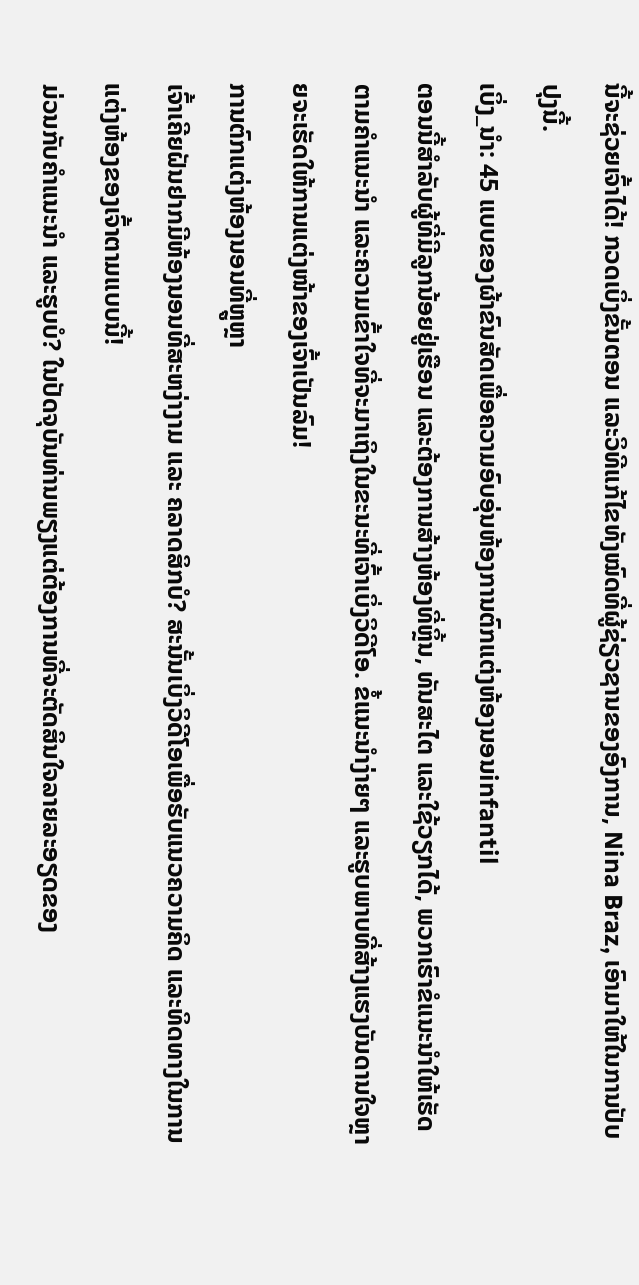ນີ້ຈະຊ່ວຍເຈົ້າໄດ້! ກວດເບິ່ງຂັ້ນຕອນ ແລະວິທີແກ້ໄຂທັງໝົດທີ່ຜູ້ຊ່ຽວຊານຂອງອົງການ, Nina Braz, ເອົາມາໃຫ້ໃນການປັບປຸງນີ້.
ເບິ່ງ_ນຳ: 45 ແບບຂອງຜ້າຂົນສັດເພື່ອຄວາມອົບອຸ່ນຫ້ອງການຕົກແຕ່ງຫ້ອງນອນinfantil
ຕອນນີ້ສຳລັບຜູ້ທີ່ມີລູກນ້ອຍຢູ່ເຮືອນ ແລະຕ້ອງການສ້າງຫ້ອງທີ່ຫຼິ້ນ, ທັນສະໄຕ ແລະໃຊ້ວຽກໄດ້, ພວກເຮົາຂໍແນະນຳໃຫ້ເຮັດຕາມຄຳແນະນຳ ແລະຄວາມເຂົ້າໃຈທີ່ຈະມາເຖິງໃນຂະນະທີ່ເຈົ້າເບິ່ງວິດີໂອ. ຂໍ້ແນະນຳງ່າຍໆ ແລະຮູບພາບທີ່ສ້າງແຮງບັນດານໃຈຫຼາຍຈະເຮັດໃຫ້ການແຕ່ງໜ້າຂອງເຈົ້າເປັນລົມ!
ການຕົກແຕ່ງຫ້ອງນອນທີ່ຫຼູຫຼາ
ເຈົ້າເຄີຍຝັນຢາກມີຫ້ອງນອນທີ່ສະຫງ່າງາມ ແລະ ຄລາດສິກບໍ? ສະນັ້ນເບິ່ງວິດີໂອເພື່ອຮັບແນວຄວາມຄິດ ແລະທິດທາງໃນການແຕ່ງຫ້ອງຂອງເຈົ້າຕາມແບບນີ້!
ມ່ວນກັບຄຳແນະນຳ ແລະຮູບບໍ? ໃນປັດຈຸບັນທ່ານພຽງແຕ່ຕ້ອງການທີ່ຈະຕັດສິນໃຈລາຍລະອຽດຂອງ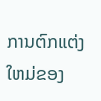ການຕົກແຕ່ງໃຫມ່ຂອງ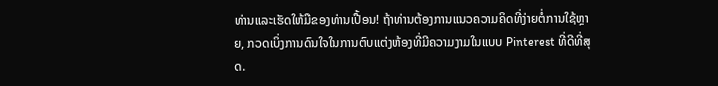ທ່ານແລະເຮັດໃຫ້ມືຂອງທ່ານເປື້ອນ! ຖ້າທ່ານຕ້ອງການແນວຄວາມຄິດທີ່ງ່າຍຕໍ່ການໃຊ້ຫຼາຍ, ກວດເບິ່ງການດົນໃຈໃນການຕົບແຕ່ງຫ້ອງທີ່ມີຄວາມງາມໃນແບບ Pinterest ທີ່ດີທີ່ສຸດ.